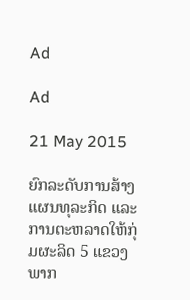Ad

Ad

21 May 2015

ຍົກລະດັບການສ້າງແຜນທຸລະກິດ ແລະ ການຕະຫລາດໃຫ້ກຸ່ມຜະລິດ 5 ແຂວງພາກ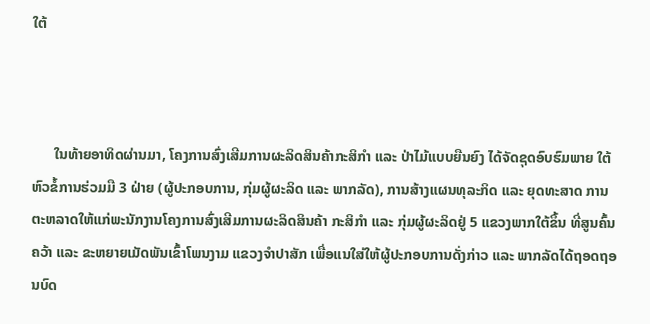ໃຕ້



      ໃນທ້າຍອາທິດຜ່ານມາ, ໂຄງການສົ່ງເສີມການຜະລິດສິນຄ້າກະສິກຳ ແລະ ປ່າໄມ້ແບບຍືນຍົງ ໄດ້ຈັດຊຸດອົບຮົມພາຍ ໃຕ້ຫົວຂໍ້ການຮ່ວມມື 3 ຝ່າຍ (ຜູ້ປະກອບການ, ກຸ່ມຜູ້ຜະລິດ ແລະ ພາກລັດ), ການສ້າງແຜນທຸລະກິດ ແລະ ຍຸດທະສາດ ການຕະຫລາດໃຫ້ແກ່ພະນັກງານໂຄງການສົ່ງເສີມການຜະລິດສິນຄ້າ ກະສິກຳ ແລະ ກຸ່ມຜູ້ຜະລິດຢູ່ 5 ແຂວງພາກໃຕ້ຂຶ້ນ ທີ່ສູນຄົ້ນຄວ້າ ແລະ ຂະຫຍາຍເມັດພັນເຂົ້າໂພນງາມ ແຂວງຈຳປາສັກ ເພື່ອແນໃສ່ໃຫ້ຜູ້ປະກອບການດັ່ງກ່າວ ແລະ ພາກລັດໄດ້ຖອດຖອນບົດ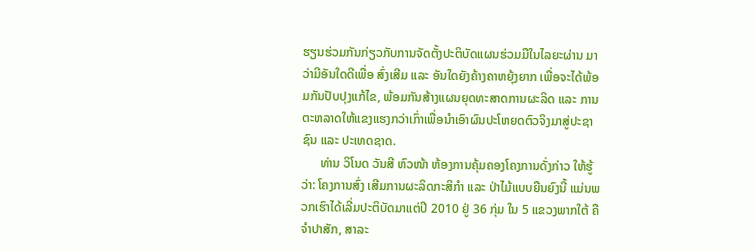ຮຽນຮ່ວມກັນກ່ຽວກັບການຈັດຕັ້ງປະຕິບັດແຜນຮ່ວມມືໃນໄລຍະຜ່ານ ມາວ່າມີອັນໃດດີເພື່ອ ສົ່ງເສີມ ແລະ ອັນໃດຍັງຄ້າງຄາຫຍຸ້ງຍາກ ເພື່ອຈະໄດ້ພ້ອມກັນປັບປຸງແກ້ໄຂ, ພ້ອມກັນສ້າງແຜນຍຸດທະສາດການຜະລິດ ແລະ ການຕະຫລາດໃຫ້ແຂງແຮງກວ່າເກົ່າເພື່ອນຳເອົາຜົນປະໂຫຍດຕົວຈິງມາສູ່ປະຊາຊົນ ແລະ ປະເທດຊາດ.
      ທ່ານ ວິໂນດ ວັນສີ ຫົວໜ້າ ຫ້ອງການຄຸ້ມຄອງໂຄງການດັ່ງກ່າວ ໃຫ້ຮູ້ວ່າ: ໂຄງການສົ່ງ ເສີມການຜະລິດກະສິກຳ ແລະ ປ່າໄມ້ແບບຍືນຍົງນີ້ ແມ່ນພວກເຮົາໄດ້ເລີ່ມປະຕິບັດມາແຕ່ປີ 2010 ຢູ່ 36 ກຸ່ມ ໃນ 5 ແຂວງພາກໃຕ້ ຄືຈຳປາສັກ, ສາລະ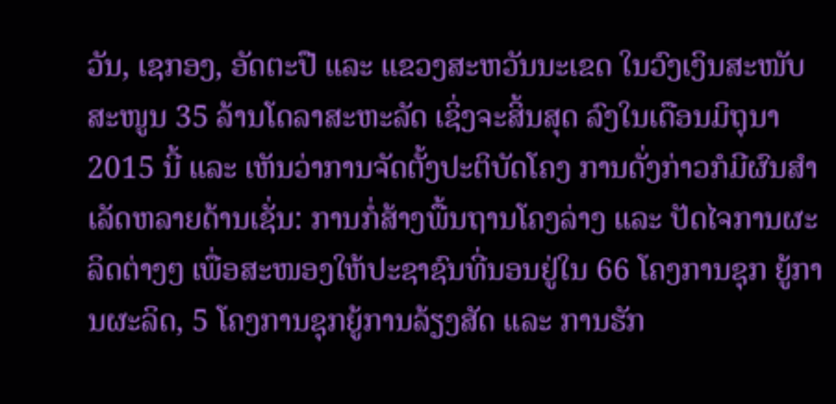ວັນ, ເຊກອງ, ອັດຕະປື ແລະ ແຂວງສະຫວັນນະເຂດ ໃນວົງເງິນສະໜັບສະໜູນ 35 ລ້ານໂດລາສະຫະລັດ ເຊິ່ງຈະສິ້ນສຸດ ລົງໃນເດືອນມິຖຸນາ 2015 ນີ້ ແລະ ເຫັນວ່າການຈັດຕັ້ງປະຕິບັດໂຄງ ການດັ່ງກ່າວກໍມີຜົນສຳເລັດຫລາຍດ້ານເຊັ່ນ: ການກໍ່ສ້າງພື້ນຖານໂຄງລ່າງ ແລະ ປັດໄຈການຜະລິດຕ່າງໆ ເພື່ອສະໜອງໃຫ້ປະຊາຊົນທີ່ນອນຢູ່ໃນ 66 ໂຄງການຊຸກ ຍູ້ການຜະລິດ, 5 ໂຄງການຊຸກຍູ້ການລ້ຽງສັດ ແລະ ການຮັກ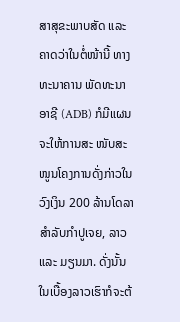ສາສຸຂະພາບສັດ ແລະ ຄາດວ່າໃນຕໍ່ໜ້ານີ້ ທາງທະນາຄານ ພັດທະນາອາຊີ (ADB) ກໍມີແຜນຈະໃຫ້ການສະ ໜັບສະໜູນໂຄງການດັ່ງກ່າວໃນວົງເງິນ 200 ລ້ານໂດລາ ສຳລັບກຳປູເຈຍ, ລາວ ແລະ ມຽນມາ. ດັ່ງນັ້ນ ໃນເບື້ອງລາວເຮົາກໍຈະຕ້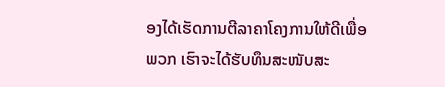ອງໄດ້ເຮັດການຕີລາຄາໂຄງການໃຫ້ດີເພື່ອພວກ ເຮົາຈະໄດ້ຮັບທຶນສະໜັບສະ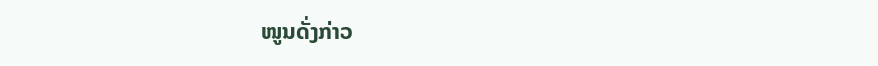ໜູນດັ່ງກ່າວ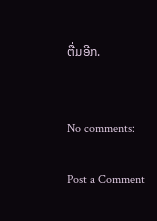ຕື່ມອີກ.


No comments:

Post a Comment